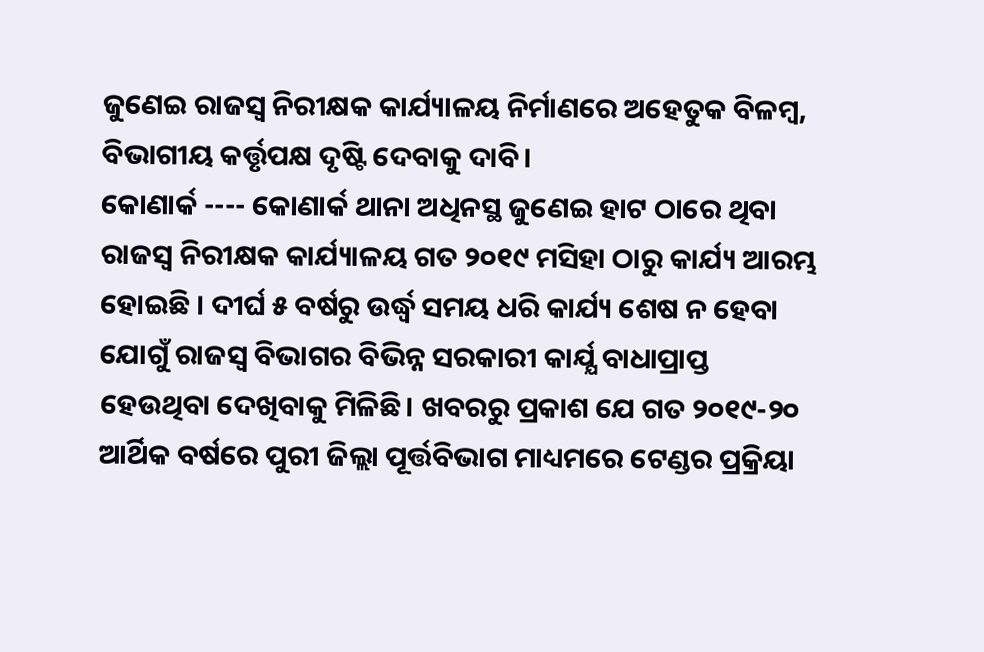ଜୁଣେଇ ରାଜସ୍ବ ନିରୀକ୍ଷକ କାର୍ଯ୍ୟାଳୟ ନିର୍ମାଣରେ ଅହେତୁକ ବିଳମ୍ବ, ବିଭାଗୀୟ କର୍ତ୍ତୃପକ୍ଷ ଦୃଷ୍ଟି ଦେବାକୁ ଦାବି।
କୋଣାର୍କ ---- କୋଣାର୍କ ଥାନା ଅଧିନସ୍ଥ ଜୁଣେଇ ହାଟ ଠାରେ ଥିବା ରାଜସ୍ବ ନିରୀକ୍ଷକ କାର୍ଯ୍ୟାଳୟ ଗତ ୨୦୧୯ ମସିହା ଠାରୁ କାର୍ଯ୍ୟ ଆରମ୍ଭ ହୋଇଛି । ଦୀର୍ଘ ୫ ବର୍ଷରୁ ଉର୍ଦ୍ଧ୍ବ ସମୟ ଧରି କାର୍ଯ୍ୟ ଶେଷ ନ ହେବା ଯୋଗୁଁ ରାଜସ୍ବ ବିଭାଗର ବିଭିନ୍ନ ସରକାରୀ କାର୍ଯ୍ଯ ବାଧାପ୍ରାପ୍ତ ହେଉଥିବା ଦେଖିବାକୁ ମିଳିଛି। ଖବରରୁ ପ୍ରକାଶ ଯେ ଗତ ୨୦୧୯-୨୦ ଆର୍ଥିକ ବର୍ଷରେ ପୁରୀ ଜିଲ୍ଲା ପୂର୍ତ୍ତବିଭାଗ ମାଧ୍ୟମରେ ଟେଣ୍ଡର ପ୍ରକ୍ରିୟା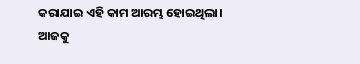କରାଯାଇ ଏହି କାମ ଆରମ୍ଭ ହୋଇଥିଲା। ଆଜକୁ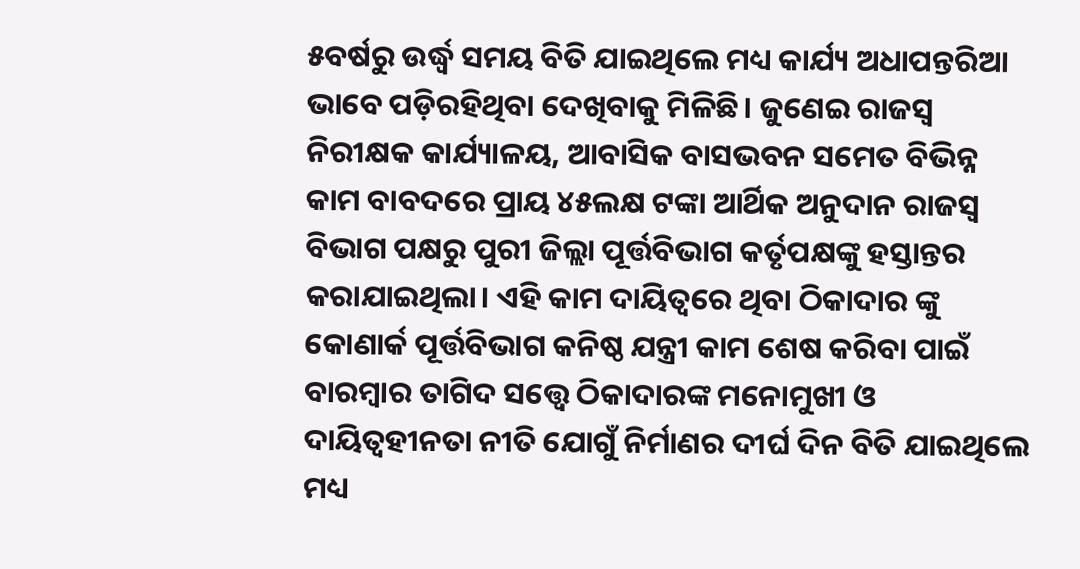୫ବର୍ଷରୁ ଉର୍ଦ୍ଧ୍ବ ସମୟ ବିତି ଯାଇଥିଲେ ମଧ୍ୟ କାର୍ଯ୍ୟ ଅଧାପନ୍ତରିଆ ଭାବେ ପଡ଼ିରହିଥିବା ଦେଖିବାକୁ ମିଳିଛି। ଜୁଣେଇ ରାଜସ୍ବ ନିରୀକ୍ଷକ କାର୍ଯ୍ୟାଳୟ, ଆବାସିକ ବାସଭବନ ସମେତ ବିଭିନ୍ନ କାମ ବାବଦରେ ପ୍ରାୟ ୪୫ଲକ୍ଷ ଟଙ୍କା ଆର୍ଥିକ ଅନୁଦାନ ରାଜସ୍ବ ବିଭାଗ ପକ୍ଷରୁ ପୁରୀ ଜିଲ୍ଲା ପୂର୍ତ୍ତବିଭାଗ କର୍ତୃପକ୍ଷଙ୍କୁ ହସ୍ତାନ୍ତର କରାଯାଇଥିଲା। ଏହି କାମ ଦାୟିତ୍ବରେ ଥିବା ଠିକାଦାର ଙ୍କୁ କୋଣାର୍କ ପୂର୍ତ୍ତବିଭାଗ କନିଷ୍ଠ ଯନ୍ତ୍ରୀ କାମ ଶେଷ କରିବା ପାଇଁ ବାରମ୍ବାର ତାଗିଦ ସତ୍ତ୍ୱେ ଠିକାଦାରଙ୍କ ମନୋମୁଖୀ ଓ ଦାୟିତ୍ବହୀନତା ନୀତି ଯୋଗୁଁ ନିର୍ମାଣର ଦୀର୍ଘ ଦିନ ବିତି ଯାଇଥିଲେ ମଧ୍ୟ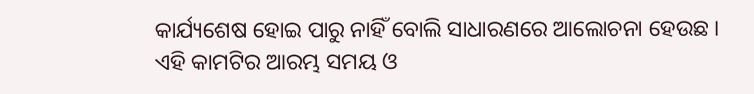କାର୍ଯ୍ୟଶେଷ ହୋଇ ପାରୁ ନାହିଁ ବୋଲି ସାଧାରଣରେ ଆଲୋଚନା ହେଉଛ । ଏହି କାମଟିର ଆରମ୍ଭ ସମୟ ଓ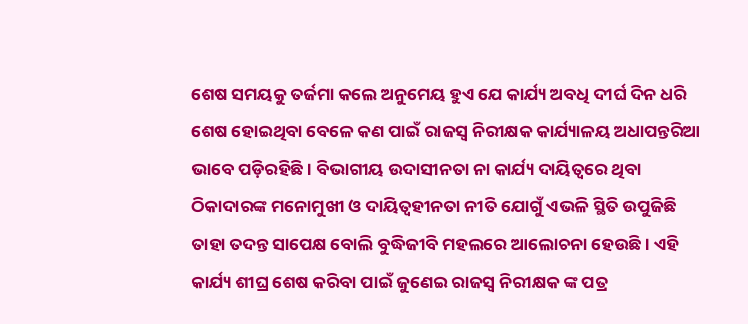ଶେଷ ସମୟକୁ ତର୍ଜମା କଲେ ଅନୁମେୟ ହୁଏ ଯେ କାର୍ଯ୍ୟ ଅବଧି ଦୀର୍ଘ ଦିନ ଧରି ଶେଷ ହୋଇଥିବା ବେଳେ କଣ ପାଇଁ ରାଜସ୍ବ ନିରୀକ୍ଷକ କାର୍ଯ୍ୟାଳୟ ଅଧାପନ୍ତରିଆ ଭାବେ ପଡ଼ିରହିଛି । ବିଭାଗୀୟ ଉଦାସୀନତା ନା କାର୍ଯ୍ୟ ଦାୟିତ୍ଵରେ ଥିବା ଠିକାଦାରଙ୍କ ମନୋମୁଖୀ ଓ ଦାୟିତ୍ବହୀନତା ନୀତି ଯୋଗୁଁ ଏଭଳି ସ୍ଥିତି ଉପୁଜିଛି ତାହା ତଦନ୍ତ ସାପେକ୍ଷ ବୋଲି ବୁଦ୍ଧିଜୀବି ମହଲରେ ଆଲୋଚନା ହେଉଛି। ଏହି କାର୍ଯ୍ୟ ଶୀଘ୍ର ଶେଷ କରିବା ପାଇଁ ଜୁଣେଇ ରାଜସ୍ବ ନିରୀକ୍ଷକ ଙ୍କ ପତ୍ର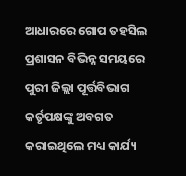ଆଧାରରେ ଗୋପ ତହସିଲ ପ୍ରଶାସନ ବିଭିନ୍ନ ସମୟରେ ପୁରୀ ଜିଲ୍ଲା ପୂର୍ତ୍ତବିଭାଗ କର୍ତୃପକ୍ଷଙ୍କୁ ଅବଗତ କରାଇଥିଲେ ମଧ୍ୟ କାର୍ଯ୍ୟ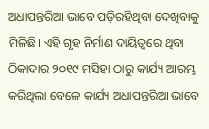ଅଧାପନ୍ତରିଆ ଭାବେ ପଡ଼ିରହିଥିବା ଦେଖିବାକୁ ମିଳିଛି। ଏହି ଗୃହ ନିର୍ମାଣ ଦାୟିତ୍ବରେ ଥିବା ଠିକାଦାର ୨୦୧୯ ମସିହା ଠାରୁ କାର୍ଯ୍ୟ ଆରମ୍ଭ କରିଥିଲା ବେଳେ କାର୍ଯ୍ୟ ଅଧାପନ୍ତରିଆ ଭାବେ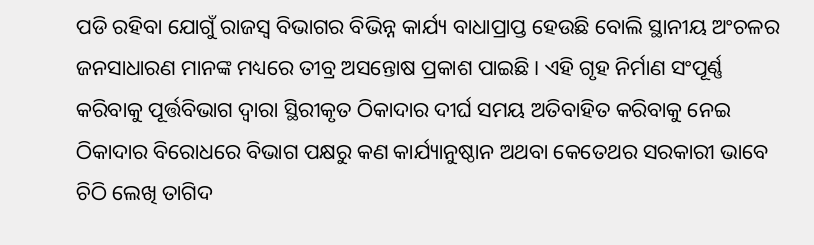ପଡି ରହିବା ଯୋଗୁଁ ରାଜସ୍ବ ବିଭାଗର ବିଭିନ୍ନ କାର୍ଯ୍ୟ ବାଧାପ୍ରାପ୍ତ ହେଉଛି ବୋଲି ସ୍ଥାନୀୟ ଅଂଚଳର ଜନସାଧାରଣ ମାନଙ୍କ ମଧ୍ୟରେ ତୀବ୍ର ଅସନ୍ତୋଷ ପ୍ରକାଶ ପାଇଛି। ଏହି ଗୃହ ନିର୍ମାଣ ସଂପୂର୍ଣ୍ଣ କରିବାକୁ ପୂର୍ତ୍ତବିଭାଗ ଦ୍ବାରା ସ୍ଥିରୀକୃତ ଠିକାଦାର ଦୀର୍ଘ ସମୟ ଅତିବାହିତ କରିବାକୁ ନେଇ ଠିକାଦାର ବିରୋଧରେ ବିଭାଗ ପକ୍ଷରୁ କଣ କାର୍ଯ୍ୟାନୁଷ୍ଠାନ ଅଥବା କେତେଥର ସରକାରୀ ଭାବେ ଚିଠି ଲେଖି ତାଗିଦ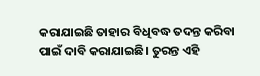କରାଯାଇଛି ତାହାର ବିଧିବଦ୍ଧ ତଦନ୍ତ କରିବା ପାଇଁ ଦାବି କରାଯାଇଛି। ତୁରନ୍ତ ଏହି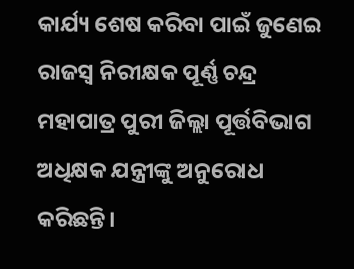କାର୍ଯ୍ୟ ଶେଷ କରିବା ପାଇଁ ଜୁଣେଇ ରାଜସ୍ବ ନିରୀକ୍ଷକ ପୂର୍ଣ୍ଣ ଚନ୍ଦ୍ର ମହାପାତ୍ର ପୁରୀ ଜିଲ୍ଲା ପୂର୍ତ୍ତବିଭାଗ ଅଧିକ୍ଷକ ଯନ୍ତ୍ରୀଙ୍କୁ ଅନୁରୋଧ କରିଛନ୍ତି।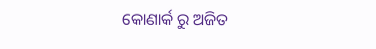କୋଣାର୍କ ରୁ ଅଜିତ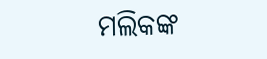ମଲିକଙ୍କ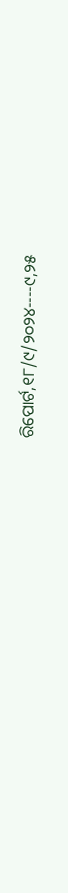ରିପୋର୍ଟ,୧୮/୯/୨୦୨୪----୯,୨୫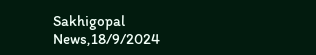Sakhigopal News,18/9/2024